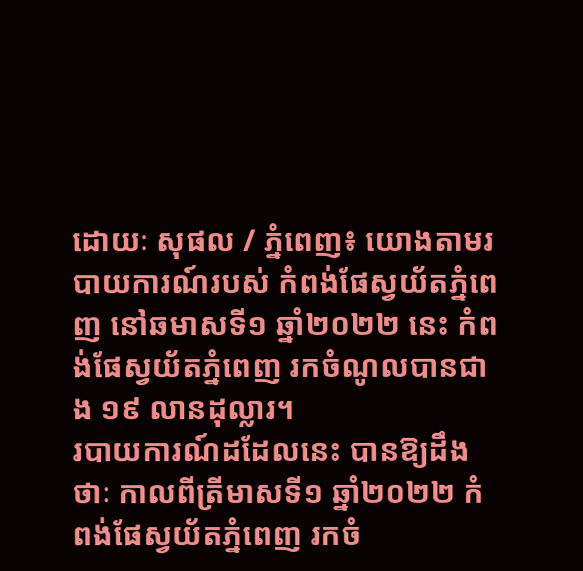ដោយៈ សុផល / ភ្នំពេញ៖ យោងតាមរបាយការណ៍របស់ កំពង់ផែស្វយ័តភ្នំពេញ នៅឆមាសទី១ ឆ្នាំ២០២២ នេះ កំពង់ផែស្វយ័តភ្នំពេញ រកចំណូលបានជាង ១៩ លានដុល្លារ។
របាយការណ៍ដដែលនេះ បានឱ្យដឹងថាៈ កាលពីត្រីមាសទី១ ឆ្នាំ២០២២ កំពង់ផែស្វយ័តភ្នំពេញ រកចំ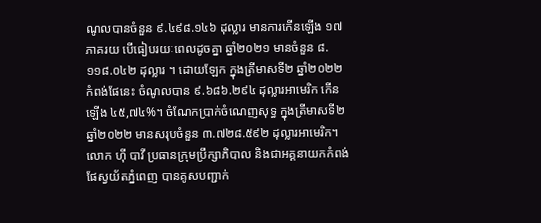ណូលបានចំនួន ៩.៤៩៨.១៤៦ ដុល្លារ មានការកើនឡើង ១៧ ភាគរយ បើធៀបរយៈពេលដូចគ្នា ឆ្នាំ២០២១ មានចំនួន ៨.១១៨.០៤២ ដុល្លារ ។ ដោយឡែក ក្នុងត្រីមាសទី២ ឆ្នាំ២០២២ កំពង់ផែនេះ ចំណូលបាន ៩.៦៨៦.២៩៤ ដុល្លារអាមេរិក កើនឡើង ៤៥,៧៤%។ ចំណែកប្រាក់ចំណេញសុទ្ធ ក្នុងត្រីមាសទី២ ឆ្នាំ២០២២ មានសរុបចំនួន ៣.៧២៨.៥៩២ ដុល្លារអាមេរិក។
លោក ហ៊ី បាវី ប្រធានក្រុមប្រឹក្សាភិបាល និងជាអគ្គនាយកកំពង់ផែស្វយ័តភ្នំពេញ បានគូសបញ្ជាក់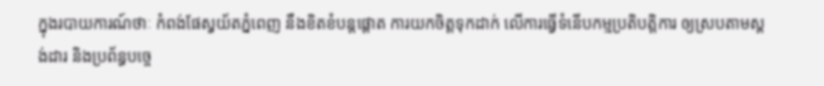ក្នុងរបាយការណ៍ថាៈ កំពង់ផែស្វយ័តភ្នំពេញ នឹងខិតខំបន្តផ្តោត ការយកចិត្តទុកដាក់ លើការធ្វើទំនើបកម្មប្រតិបត្តិការ ឲ្យស្របតាមស្តង់ដារ និងប្រព័ន្ធបច្ចេ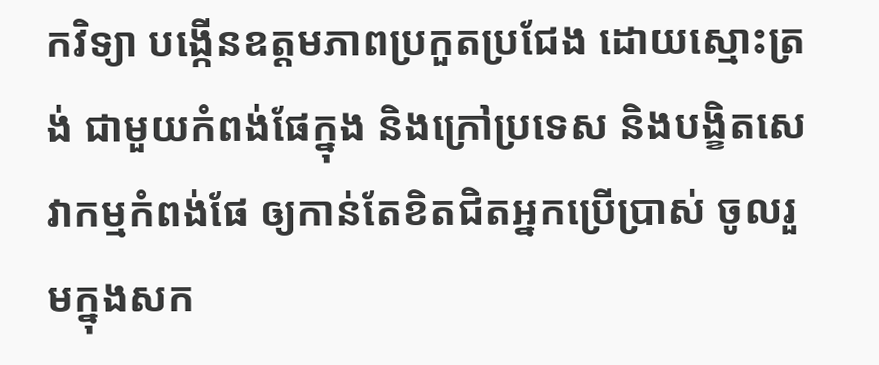កវិទ្យា បង្កើនឧត្តមភាពប្រកួតប្រជែង ដោយស្មោះត្រង់ ជាមួយកំពង់ផែក្នុង និងក្រៅប្រទេស និងបង្ខិតសេវាកម្មកំពង់ផែ ឲ្យកាន់តែខិតជិតអ្នកប្រើប្រាស់ ចូលរួមក្នុងសក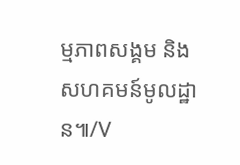ម្មភាពសង្គម និងសហគមន៍មូលដ្ឋាន៕/V